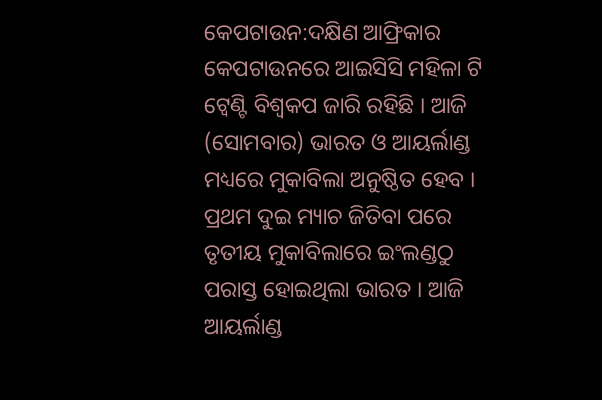କେପଟାଉନ:ଦକ୍ଷିଣ ଆଫ୍ରିକାର କେପଟାଉନରେ ଆଇସିସି ମହିଳା ଟି ଟ୍ବେଣ୍ଟି ବିଶ୍ବକପ ଜାରି ରହିଛି । ଆଜି (ସୋମବାର) ଭାରତ ଓ ଆୟର୍ଲାଣ୍ଡ ମଧ୍ୟରେ ମୁକାବିଲା ଅନୁଷ୍ଠିତ ହେବ । ପ୍ରଥମ ଦୁଇ ମ୍ୟାଚ ଜିତିବା ପରେ ତୃତୀୟ ମୁକାବିଲାରେ ଇଂଲଣ୍ଡଠୁ ପରାସ୍ତ ହୋଇଥିଲା ଭାରତ । ଆଜି ଆୟର୍ଲାଣ୍ଡ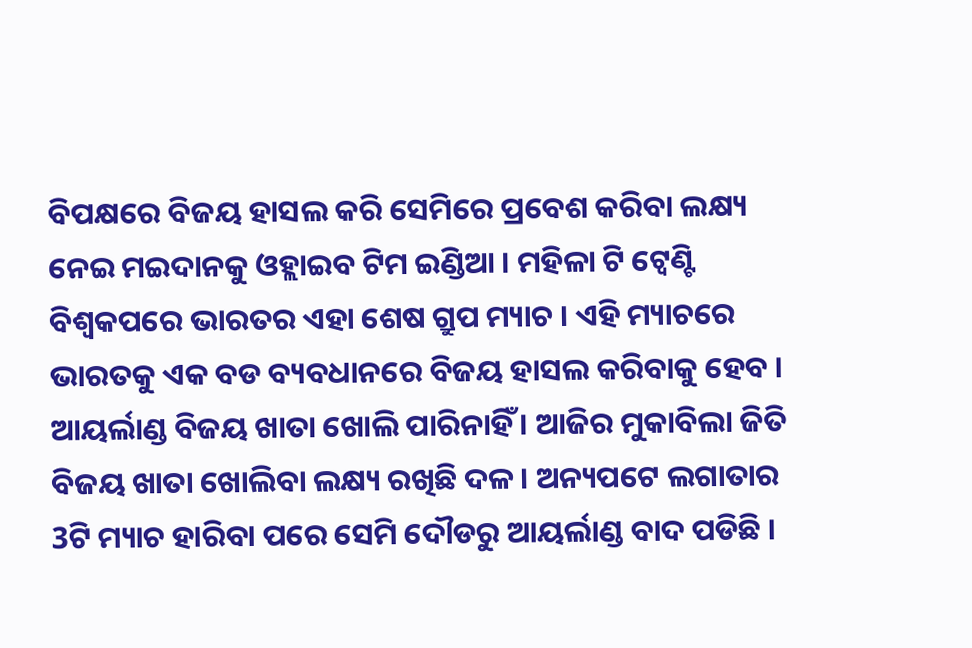ବିପକ୍ଷରେ ବିଜୟ ହାସଲ କରି ସେମିରେ ପ୍ରବେଶ କରିବା ଲକ୍ଷ୍ୟ ନେଇ ମଇଦାନକୁ ଓହ୍ଲାଇବ ଟିମ ଇଣ୍ଡିଆ । ମହିଳା ଟି ଟ୍ବେଣ୍ଟି ବିଶ୍ବକପରେ ଭାରତର ଏହା ଶେଷ ଗ୍ରୁପ ମ୍ୟାଚ । ଏହି ମ୍ୟାଚରେ ଭାରତକୁ ଏକ ବଡ ବ୍ୟବଧାନରେ ବିଜୟ ହାସଲ କରିବାକୁ ହେବ । ଆୟର୍ଲାଣ୍ଡ ବିଜୟ ଖାତା ଖୋଲି ପାରିନାହିଁ । ଆଜିର ମୁକାବିଲା ଜିତି ବିଜୟ ଖାତା ଖୋଲିବା ଲକ୍ଷ୍ୟ ରଖିଛି ଦଳ । ଅନ୍ୟପଟେ ଲଗାତାର 3ଟି ମ୍ୟାଚ ହାରିବା ପରେ ସେମି ଦୌଡରୁ ଆୟର୍ଲାଣ୍ଡ ବାଦ ପଡିଛି ।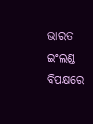ଭାରତ ଇଂଲଣ୍ଡ ବିପକ୍ଷରେ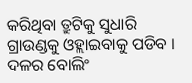କରିଥିବା ତ୍ରୁଟିକୁ ସୁଧାରି ଗ୍ରାଉଣ୍ଡକୁ ଓହ୍ଲାଇବାକୁ ପଡିବ । ଦଳର ବୋଲିଂ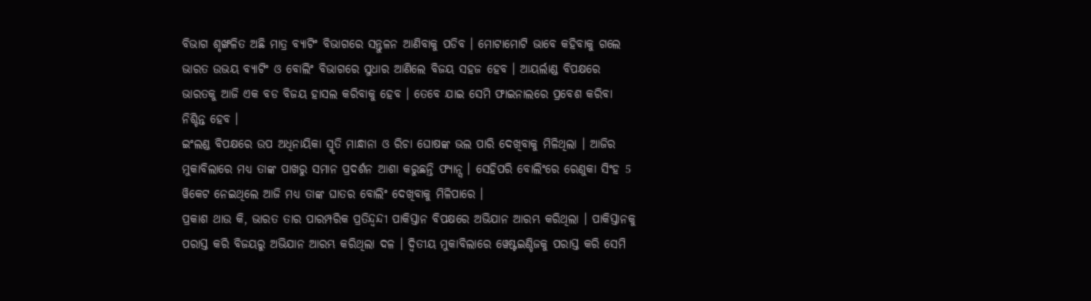ବିଭାଗ ଶୃଙ୍ଖଳିତ ଅଛି ମାତ୍ର ବ୍ୟାଟିଂ ବିଭାଗରେ ସନ୍ତୁଳନ ଆଣିବାକୁ ପଡିବ । ମୋଟାମୋଟି ଭାବେ କହିବାକୁ ଗଲେ ଭାରତ ଉଭୟ ବ୍ୟାଟିଂ ଓ ବୋଲିଂ ବିଭାଗରେ ସୁଧାର ଆଣିଲେ ବିଜୟ ସହଜ ହେବ । ଆୟର୍ଲାଣ୍ଡ ବିପକ୍ଷରେ ଭାରତକୁ ଆଜି ଏକ ବଡ ବିଜୟ ହାସଲ କରିବାକୁ ହେବ । ତେବେ ଯାଇ ସେମି ଫାଇନାଲରେ ପ୍ରବେଶ କରିବା ନିଶ୍ଚିନ୍ତ ହେବ ।
ଇଂଲଣ୍ଡ ବିପକ୍ଷରେ ଉପ ଅଧିନାୟିକା ସ୍ମୃତି ମାନ୍ଧାନା ଓ ରିଚା ଘୋଷଙ୍କ ଭଲ ପାରି ଦେଖିବାକୁ ମିଳିଥିଲା । ଆଜିର ମୁକାବିଲାରେ ମଧ୍ୟ ତାଙ୍କ ପାଖରୁ ସମାନ ପ୍ରଦର୍ଶନ ଆଶା କରୁଛନ୍ତି ଫ୍ୟାନ୍ସ । ସେହିପରି ବୋଲିଂରେ ରେଣୁକା ସିଂହ 5 ୱିକେଟ ନେଇଥିଲେ ଆଜି ମଧ୍ୟ ତାଙ୍କ ଘାତର ବୋଲିଂ ଦେଖିବାକୁ ମିଳିପାରେ ।
ପ୍ରକାଶ ଥାଉ କି, ଭାରତ ତାର ପାରମ୍ପରିକ ପ୍ରତିନ୍ଦ୍ବନ୍ଦୀ ପାକିସ୍ତାନ ବିପକ୍ଷରେ ଅଭିଯାନ ଆରମ୍ଭ କରିଥିଲା । ପାକିସ୍ତାନକୁ ପରାସ୍ତ କରି ବିଜୟରୁ ଅଭିଯାନ ଆରମ୍ଭ କରିଥିଲା ଦଳ । ଦ୍ବିତୀୟ ମୁକାବିଲାରେ ୱେଷ୍ଟଇଣ୍ଡିଜକୁ ପରାସ୍ତ କରି ସେମି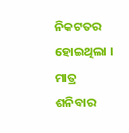ନିକଟତର ହୋଇଥିଲା । ମାତ୍ର ଶନିବାର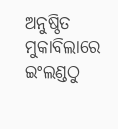ଅନୁଷ୍ଠିତ ମୁକାବିଲାରେ ଇଂଲଣ୍ଡଠୁ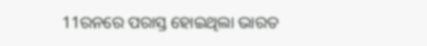11ରନରେ ପରାସ୍ତ ହୋଇଥିଲା ଭାରତ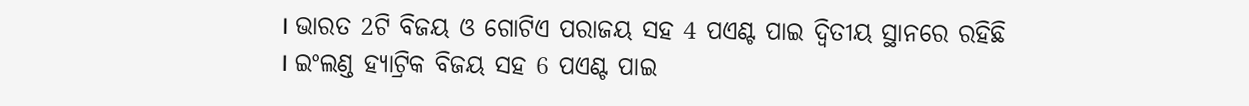। ଭାରତ 2ଟି ବିଜୟ ଓ ଗୋଟିଏ ପରାଜୟ ସହ 4 ପଏଣ୍ଟ ପାଇ ଦ୍ବିତୀୟ ସ୍ଥାନରେ ରହିଛି । ଇଂଲଣ୍ଡ ହ୍ୟାଟ୍ରିକ ବିଜୟ ସହ 6 ପଏଣ୍ଟ ପାଇ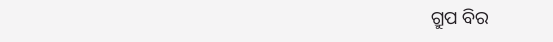ଗ୍ରୁପ ବିର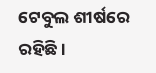ଟେବୁଲ ଶୀର୍ଷରେ ରହିଛି ।